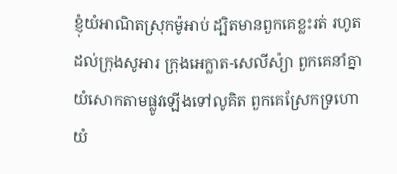ខ្ញុំយំអាណិតស្រុកម៉ូអាប់ ដ្បិតមានពួកគេខ្លះរត់ រហូតដល់ក្រុងសូអារ ក្រុងអេក្លាត-សេលីស៉្យា ពួកគេនាំគ្នាយំសោកតាមផ្លូវឡើងទៅលូគិត ពួកគេស្រែកទ្រហោយំ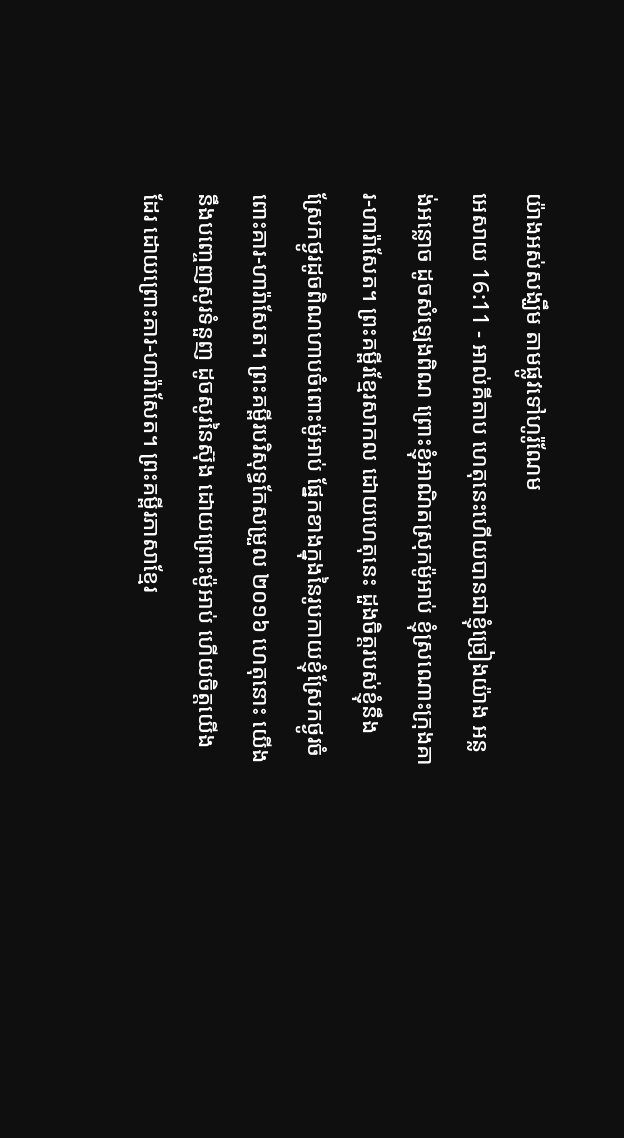យ៉ាងអស់សង្ឃឹម តាមផ្លូវទៅហូរ៉ូណែម
អេសាយ 16:11 - អាល់គីតាប ហេតុនេះហើយបានជាខ្ញុំច្រៀងយ៉ាង អន្លង់អន្លោច ដូចសំឡេងពិណ ព្រោះខ្ញុំអាណិតស្រុកម៉ូអាប់ ខ្ញុំស្រណោះក្រុងគារ-ហារ៉ាសែត។ ព្រះគម្ពីរខ្មែរសាកល ដោយហេតុនេះ ដួងចិត្តរបស់ខ្ញុំនឹងស្រែកថ្ងូរដូចពិណហាបចំពោះម៉ូអាប់ ផ្នែកខាងក្នុងនៃរូបកាយខ្ញុំស្រែកថ្ងូរចំពោះគារ-ហារ៉ាសែត។ ព្រះគម្ពីរបរិសុទ្ធកែសម្រួល ២០១៦ ហេតុនោះ យើងនឹងបញ្ចេញសូរទំនួញ ដូចសូរនៃស៊ុង ដោយព្រោះម៉ូអាប់ ហើយចិត្តយើងដែរ ដោយព្រោះគារ-ហារ៉ាសែត។ ព្រះគម្ពីរភាសាខ្មែរ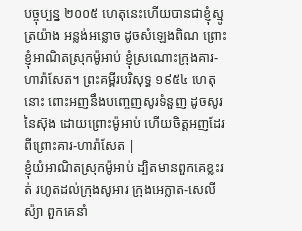បច្ចុប្បន្ន ២០០៥ ហេតុនេះហើយបានជាខ្ញុំស្មូត្រយ៉ាង អន្លង់អន្លោច ដូចសំឡេងពិណ ព្រោះខ្ញុំអាណិតស្រុកម៉ូអាប់ ខ្ញុំស្រណោះក្រុងគារ-ហារ៉ាសែត។ ព្រះគម្ពីរបរិសុទ្ធ ១៩៥៤ ហេតុនោះ ពោះអញនឹងបញ្ចេញសូរទំនួញ ដូចសូរនៃស៊ុង ដោយព្រោះម៉ូអាប់ ហើយចិត្តអញដែរ ពីព្រោះគារ-ហារ៉ាសែត |
ខ្ញុំយំអាណិតស្រុកម៉ូអាប់ ដ្បិតមានពួកគេខ្លះរត់ រហូតដល់ក្រុងសូអារ ក្រុងអេក្លាត-សេលីស៉្យា ពួកគេនាំ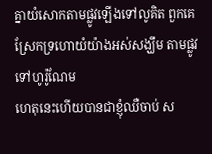គ្នាយំសោកតាមផ្លូវឡើងទៅលូគិត ពួកគេស្រែកទ្រហោយំយ៉ាងអស់សង្ឃឹម តាមផ្លូវទៅហូរ៉ូណែម
ហេតុនេះហើយបានជាខ្ញុំឈឺចាប់ ស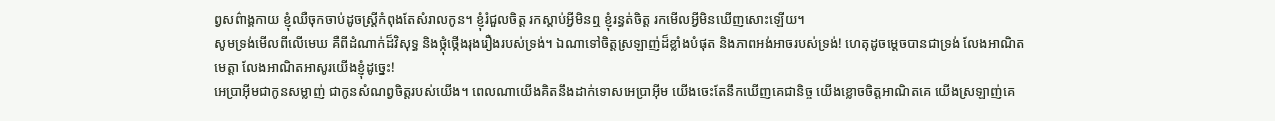ព្វសព៌ាង្គកាយ ខ្ញុំឈឺចុកចាប់ដូចស្ត្រីកំពុងតែសំរាលកូន។ ខ្ញុំរំជួលចិត្ត រកស្ដាប់អ្វីមិនឮ ខ្ញុំរន្ធត់ចិត្ត រកមើលអ្វីមិនឃើញសោះឡើយ។
សូមទ្រង់មើលពីលើមេឃ គឺពីដំណាក់ដ៏វិសុទ្ធ និងថ្កុំថ្កើងរុងរឿងរបស់ទ្រង់។ ឯណាទៅចិត្តស្រឡាញ់ដ៏ខ្លាំងបំផុត និងភាពអង់អាចរបស់ទ្រង់! ហេតុដូចម្ដេចបានជាទ្រង់ លែងអាណិតមេត្តា លែងអាណិតអាសូរយើងខ្ញុំដូច្នេះ!
អេប្រាអ៊ីមជាកូនសម្លាញ់ ជាកូនសំណព្វចិត្តរបស់យើង។ ពេលណាយើងគិតនឹងដាក់ទោសអេប្រាអ៊ីម យើងចេះតែនឹកឃើញគេជានិច្ច យើងខ្លោចចិត្តអាណិតគេ យើងស្រឡាញ់គេ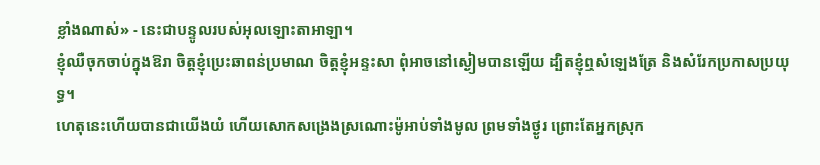ខ្លាំងណាស់» - នេះជាបន្ទូលរបស់អុលឡោះតាអាឡា។
ខ្ញុំឈឺចុកចាប់ក្នុងឱរា ចិត្តខ្ញុំប្រេះឆាពន់ប្រមាណ ចិត្តខ្ញុំអន្ទះសា ពុំអាចនៅស្ងៀមបានឡើយ ដ្បិតខ្ញុំឮសំឡេងត្រែ និងសំរែកប្រកាសប្រយុទ្ធ។
ហេតុនេះហើយបានជាយើងយំ ហើយសោកសង្រេងស្រណោះម៉ូអាប់ទាំងមូល ព្រមទាំងថ្ងូរ ព្រោះតែអ្នកស្រុក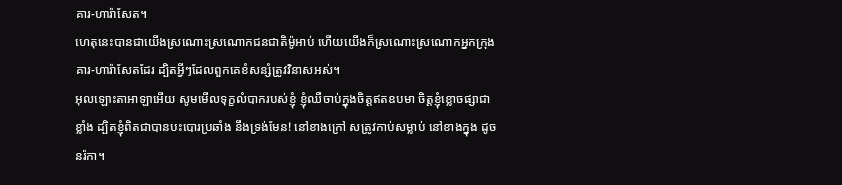គារ-ហារ៉ាសែត។
ហេតុនេះបានជាយើងស្រណោះស្រណោកជនជាតិម៉ូអាប់ ហើយយើងក៏ស្រណោះស្រណោកអ្នកក្រុងគារ-ហារ៉ាសែតដែរ ដ្បិតអ្វីៗដែលពួកគេខំសន្សំត្រូវវិនាសអស់។
អុលឡោះតាអាឡាអើយ សូមមើលទុក្ខលំបាករបស់ខ្ញុំ ខ្ញុំឈឺចាប់ក្នុងចិត្តឥតឧបមា ចិត្តខ្ញុំខ្លោចផ្សាជាខ្លាំង ដ្បិតខ្ញុំពិតជាបានបះបោរប្រឆាំង នឹងទ្រង់មែន! នៅខាងក្រៅ សត្រូវកាប់សម្លាប់ នៅខាងក្នុង ដូចនរ៉កា។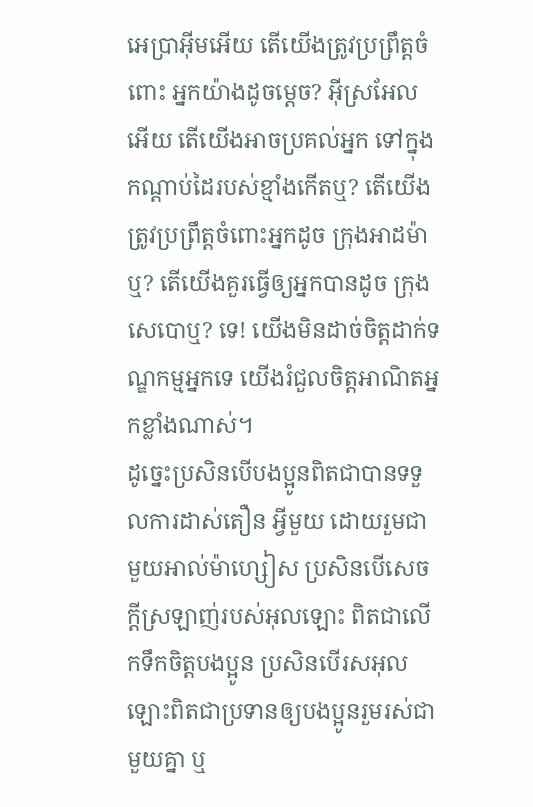អេប្រាអ៊ីមអើយ តើយើងត្រូវប្រព្រឹត្តចំពោះ អ្នកយ៉ាងដូចម្ដេច? អ៊ីស្រអែលអើយ តើយើងអាចប្រគល់អ្នក ទៅក្នុងកណ្ដាប់ដៃរបស់ខ្មាំងកើតឬ? តើយើងត្រូវប្រព្រឹត្តចំពោះអ្នកដូច ក្រុងអាដម៉ាឬ? តើយើងគួរធ្វើឲ្យអ្នកបានដូច ក្រុងសេបោឬ? ទេ! យើងមិនដាច់ចិត្តដាក់ទណ្ឌកម្មអ្នកទេ យើងរំជួលចិត្តអាណិតអ្នកខ្លាំងណាស់។
ដូច្នេះប្រសិនបើបងប្អូនពិតជាបានទទួលការដាស់តឿន អ្វីមួយ ដោយរួមជាមួយអាល់ម៉ាហ្សៀស ប្រសិនបើសេចក្ដីស្រឡាញ់របស់អុលឡោះ ពិតជាលើកទឹកចិត្ដបងប្អូន ប្រសិនបើរសអុលឡោះពិតជាប្រទានឲ្យបងប្អូនរួមរស់ជាមួយគ្នា ឬ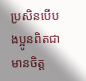ប្រសិនបើបងប្អូនពិតជាមានចិត្ដ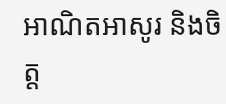អាណិតអាសូរ និងចិត្ដ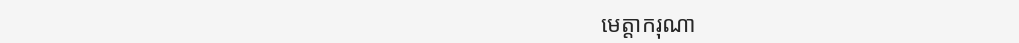មេត្ដាករុណា